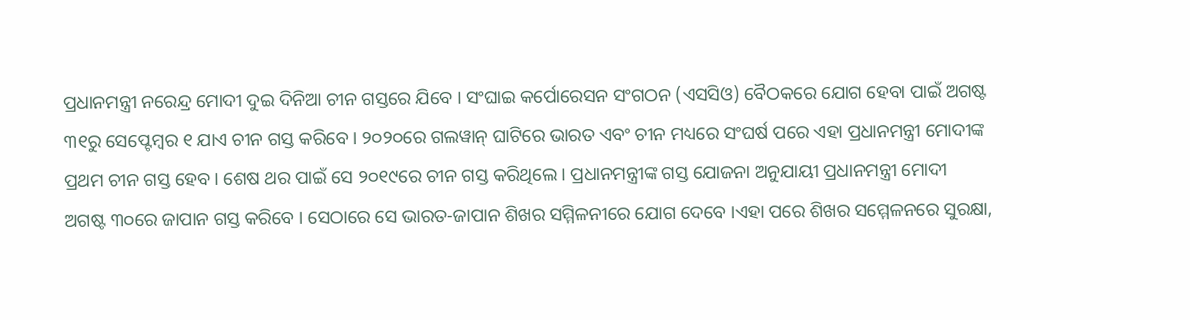ପ୍ରଧାନମନ୍ତ୍ରୀ ନରେନ୍ଦ୍ର ମୋଦୀ ଦୁଇ ଦିନିଆ ଚୀନ ଗସ୍ତରେ ଯିବେ । ସଂଘାଇ କର୍ପୋରେସନ ସଂଗଠନ (ଏସସିଓ) ବୈଠକରେ ଯୋଗ ହେବା ପାଇଁ ଅଗଷ୍ଟ ୩୧ରୁ ସେପ୍ଟେମ୍ୱର ୧ ଯାଏ ଚୀନ ଗସ୍ତ କରିବେ । ୨୦୨୦ରେ ଗଲୱାନ୍ ଘାଟିରେ ଭାରତ ଏବଂ ଚୀନ ମଧ୍ୟରେ ସଂଘର୍ଷ ପରେ ଏହା ପ୍ରଧାନମନ୍ତ୍ରୀ ମୋଦୀଙ୍କ ପ୍ରଥମ ଚୀନ ଗସ୍ତ ହେବ । ଶେଷ ଥର ପାଇଁ ସେ ୨୦୧୯ରେ ଚୀନ ଗସ୍ତ କରିଥିଲେ । ପ୍ରଧାନମନ୍ତ୍ରୀଙ୍କ ଗସ୍ତ ଯୋଜନା ଅନୁଯାୟୀ ପ୍ରଧାନମନ୍ତ୍ରୀ ମୋଦୀ ଅଗଷ୍ଟ ୩୦ରେ ଜାପାନ ଗସ୍ତ କରିବେ । ସେଠାରେ ସେ ଭାରତ-ଜାପାନ ଶିଖର ସମ୍ମିଳନୀରେ ଯୋଗ ଦେବେ ।ଏହା ପରେ ଶିଖର ସମ୍ମେଳନରେ ସୁରକ୍ଷା,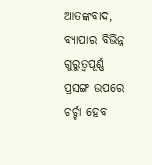ଆତଙ୍କବାଦ, ବ୍ୟାପାର ବିଭିନ୍ନ ଗୁରୁତ୍ବପୂର୍ଣ୍ଣ ପ୍ରସଙ୍ଗ ଉପରେ ଚର୍ଚ୍ଚା ହେବ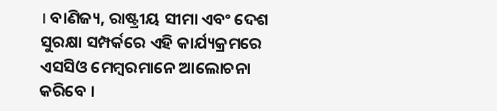। ବାଣିଜ୍ୟ, ରାଷ୍ଟ୍ରୀୟ ସୀମା ଏବଂ ଦେଶ ସୁରକ୍ଷା ସମ୍ପର୍କରେ ଏହି କାର୍ଯ୍ୟକ୍ରମରେ ଏସସିଓ ମେମ୍ବରମାନେ ଆଲୋଚନା କରିବେ ।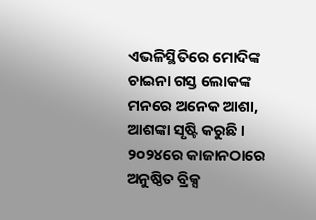ଏଭଳିସ୍ଥିତିରେ ମୋଦିଙ୍କ ଚାଇନା ଗସ୍ତ ଲୋକଙ୍କ ମନରେ ଅନେକ ଆଶା, ଆଶଙ୍କା ସୃଷ୍ଟି କରୁଛି । ୨୦୨୪ରେ କାଜାନଠାରେ ଅନୁଷ୍ଠିତ ବ୍ରିକ୍ସ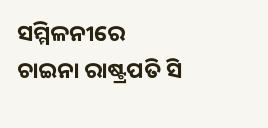ସମ୍ମିଳନୀରେ ଚାଇନା ରାଷ୍ଟ୍ରପତି ସି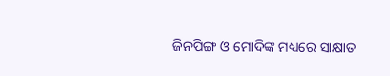ଜିନପିଙ୍ଗ ଓ ମୋଦିଙ୍କ ମଧ୍ୟରେ ସାକ୍ଷାତ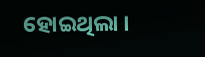ହୋଇଥିଲା ।